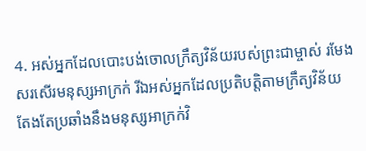4. អស់អ្នកដែលបោះបង់ចោលក្រឹត្យវិន័យរបស់ព្រះជាម្ចាស់ រមែងសរសើរមនុស្សអាក្រក់ រីឯអស់អ្នកដែលប្រតិបត្តិតាមក្រឹត្យវិន័យ តែងតែប្រឆាំងនឹងមនុស្សអាក្រក់វិ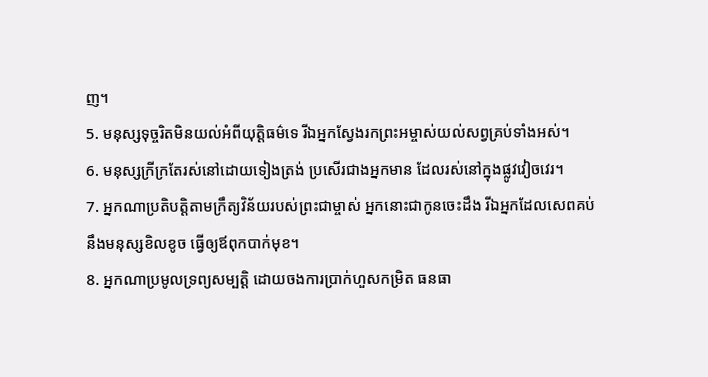ញ។
5. មនុស្សទុច្ចរិតមិនយល់អំពីយុត្តិធម៌ទេ រីឯអ្នកស្វែងរកព្រះអម្ចាស់យល់សព្វគ្រប់ទាំងអស់។
6. មនុស្សក្រីក្រតែរស់នៅដោយទៀងត្រង់ ប្រសើរជាងអ្នកមាន ដែលរស់នៅក្នុងផ្លូវវៀចវេរ។
7. អ្នកណាប្រតិបត្តិតាមក្រឹត្យវិន័យរបស់ព្រះជាម្ចាស់ អ្នកនោះជាកូនចេះដឹង រីឯអ្នកដែលសេពគប់នឹងមនុស្សខិលខូច ធ្វើឲ្យឪពុកបាក់មុខ។
8. អ្នកណាប្រមូលទ្រព្យសម្បត្តិ ដោយចងការប្រាក់ហួសកម្រិត ធនធា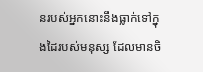នរបស់អ្នកនោះនឹងធ្លាក់ទៅក្នុងដៃរបស់មនុស្ស ដែលមានចិ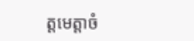ត្តមេត្តាចំ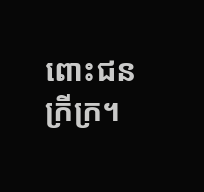ពោះជនក្រីក្រ។